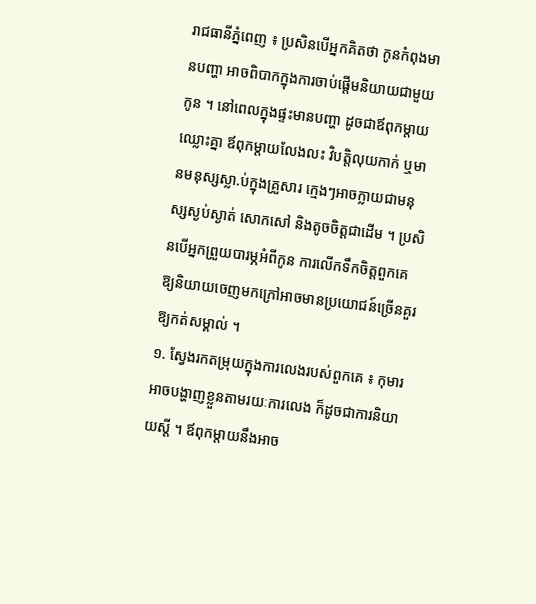រាជធានីភ្នំពេញ ៖ ប្រសិនបើអ្នកគិតថា កូនកំពុងមានបញ្ហា អាចពិបាកក្នុងការចាប់ផ្តើមនិយាយជាមួយកូន ។ នៅពេលក្នុងផ្ទះមានបញ្ហា ដូចជាឪពុកម្តាយឈ្លោះគ្នា ឪពុកម្តាយលែងលះ វិបត្តិលុយកាក់ ឬមានមនុស្សស្លា.ប់ក្នុងគ្រួសារ ក្មេងៗអាចក្លាយជាមនុស្សស្ងប់ស្ងាត់ សោកសៅ និងតូចចិត្តជាដើម ។ ប្រសិនបើអ្នកព្រួយបារម្ភអំពីកូន ការលើកទឹកចិត្តពួកគេឱ្យនិយាយចេញមកក្រៅអាចមានប្រយោជន៍ច្រើនគួរឱ្យកត់សម្គាល់ ។
១. ស្វែងរកតម្រុយក្នុងការលេងរបស់ពួកគេ ៖ កុមារអាចបង្ហាញខ្លួនតាមរយៈការលេង ក៏ដូចជាការនិយាយស្តី ។ ឪពុកម្តាយនឹងអាច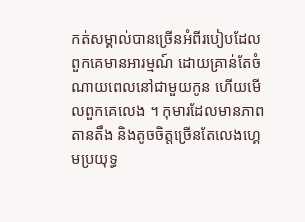កត់សម្គាល់បានច្រើនអំពីរបៀបដែលពួកគេមានអារម្មណ៍ ដោយគ្រាន់តែចំណាយពេលនៅជាមួយកូន ហើយមើលពួកគេលេង ។ កុមារដែលមានភាពតានតឹង និងតូចចិត្តច្រើនតែលេងហ្គេមប្រយុទ្ធ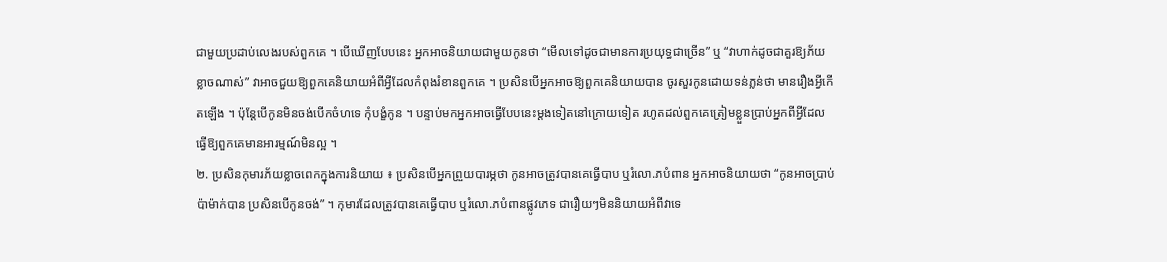ជាមួយប្រដាប់លេងរបស់ពួកគេ ។ បើឃើញបែបនេះ អ្នកអាចនិយាយជាមួយកូនថា “មើលទៅដូចជាមានការប្រយុទ្ធជាច្រើន” ឬ “វាហាក់ដូចជាគួរឱ្យភ័យខ្លាចណាស់” វាអាចជួយឱ្យពួកគេនិយាយអំពីអ្វីដែលកំពុងរំខានពួកគេ ។ ប្រសិនបើអ្នកអាចឱ្យពួកគេនិយាយបាន ចូរសួរកូនដោយទន់ភ្លន់ថា មានរឿងអ្វីកើតឡើង ។ ប៉ុន្តែបើកូនមិនចង់បើកចំហទេ កុំបង្ខំកូន ។ បន្ទាប់មកអ្នកអាចធ្វើបែបនេះម្តងទៀតនៅក្រោយទៀត រហូតដល់ពួកគេត្រៀមខ្លួនប្រាប់អ្នកពីអ្វីដែលធ្វើឱ្យពួកគេមានអារម្មណ៍មិនល្អ ។
២. ប្រសិនកុមារភ័យខ្លាចពេកក្នុងការនិយាយ ៖ ប្រសិនបើអ្នកព្រួយបារម្ភថា កូនអាចត្រូវបានគេធ្វើបាប ឬរំលោ.ភបំពាន អ្នកអាចនិយាយថា “កូនអាចប្រាប់ប៉ាម៉ាក់បាន ប្រសិនបើកូនចង់” ។ កុមារដែលត្រូវបានគេធ្វើបាប ឬរំលោ.ភបំពានផ្លូវភេទ ជារឿយៗមិននិយាយអំពីវាទេ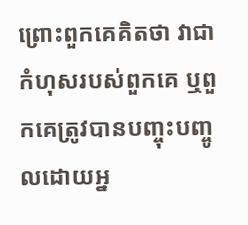ព្រោះពួកគេគិតថា វាជាកំហុសរបស់ពួកគេ ឬពួកគេត្រូវបានបញ្ចុះបញ្ចូលដោយអ្ន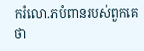ករំលោ.ភបំពានរបស់ពួកគេថា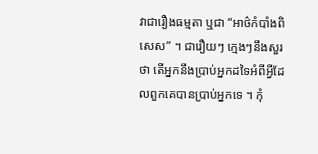វាជារឿងធម្មតា ឬជា “អាថ៌កំបាំងពិសេស” ។ ជារឿយៗ ក្មេងៗនឹងសួរថា តើអ្នកនឹងប្រាប់អ្នកដទៃអំពីអ្វីដែលពួកគេបានប្រាប់អ្នកទេ ។ កុំ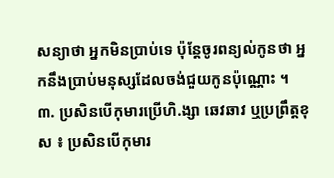សន្យាថា អ្នកមិនប្រាប់ទេ ប៉ុន្តែចូរពន្យល់កូនថា អ្នកនឹងប្រាប់មនុស្សដែលចង់ជួយកូនប៉ុណ្ណោះ ។
៣. ប្រសិនបើកុមារប្រើហិ.ង្សា ឆេវឆាវ ឬប្រព្រឹត្តខុស ៖ ប្រសិនបើកុមារ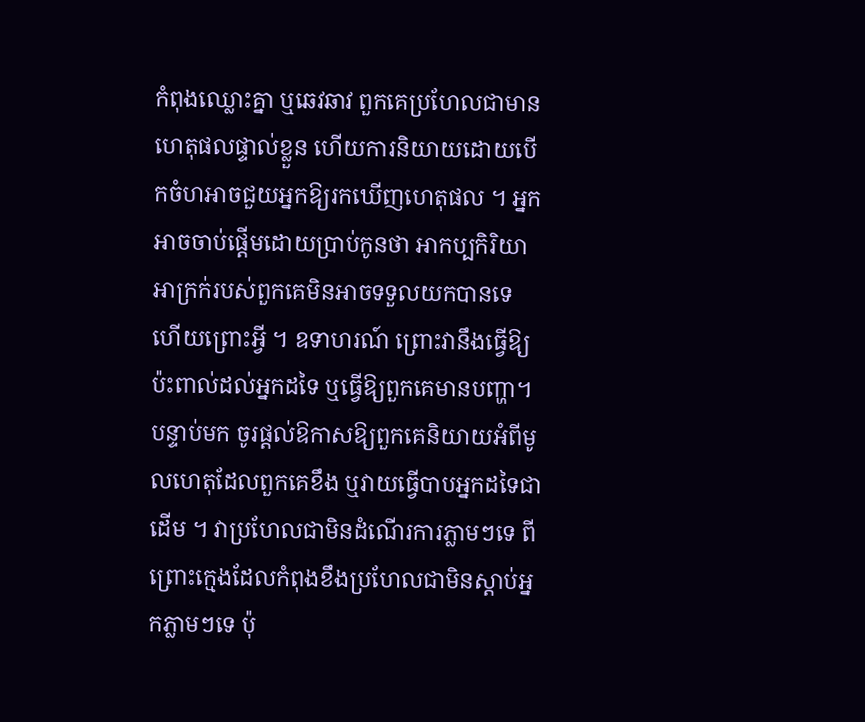កំពុងឈ្លោះគ្នា ឬឆេវឆាវ ពួកគេប្រហែលជាមានហេតុផលផ្ទាល់ខ្លួន ហើយការនិយាយដោយបើកចំហអាចជួយអ្នកឱ្យរកឃើញហេតុផល ។ អ្នកអាចចាប់ផ្តើមដោយប្រាប់កូនថា អាកប្បកិរិយាអាក្រក់របស់ពួកគេមិនអាចទទួលយកបានទេ ហើយព្រោះអ្វី ។ ឧទាហរណ៍ ព្រោះវានឹងធ្វើឱ្យប៉ះពាល់ដល់អ្នកដទៃ ឬធ្វើឱ្យពួកគេមានបញ្ហា។ បន្ទាប់មក ចូរផ្តល់ឱកាសឱ្យពួកគេនិយាយអំពីមូលហេតុដែលពួកគេខឹង ឬវាយធ្វើបាបអ្នកដទៃជាដើម ។ វាប្រហែលជាមិនដំណើរការភ្លាមៗទេ ពីព្រោះក្មេងដែលកំពុងខឹងប្រហែលជាមិនស្តាប់អ្នកភ្លាមៗទេ ប៉ុ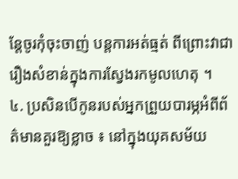ន្តែចូរកុំចុះចាញ់ បន្តការអត់ធ្មត់ ពីព្រោះវាជារឿងសំខាន់ក្នុងការស្វែងរកមូលហេតុ ។
៤. ប្រសិនបើកូនរបស់អ្នកព្រួយបារម្ភអំពីព័ត៌មានគួរឱ្យខ្លាច ៖ នៅក្នុងយុគសម័យ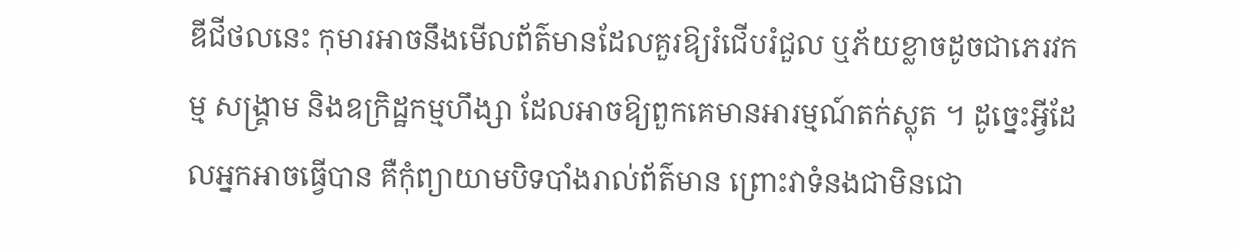ឌីជីថលនេះ កុមារអាចនឹងមើលព័ត៌មានដែលគួរឱ្យរំជើបរំជួល ឬភ័យខ្លាចដូចជាភេរវកម្ម សង្គ្រាម និងឧក្រិដ្ឋកម្មហឹង្សា ដែលអាចឱ្យពួកគេមានអារម្មណ៍តក់ស្លុត ។ ដូច្នេះអ្វីដែលអ្នកអាចធ្វើបាន គឺកុំព្យាយាមបិទបាំងរាល់ព័ត៌មាន ព្រោះវាទំនងជាមិនជោ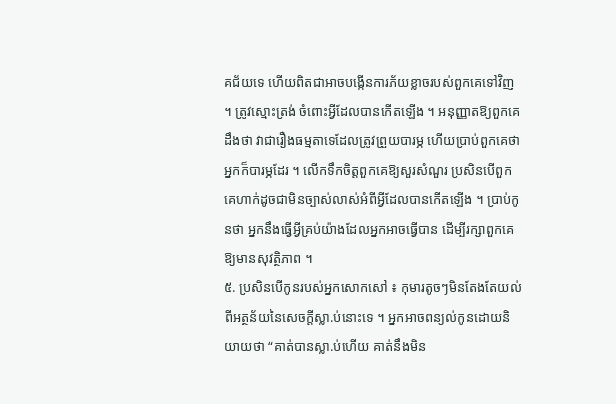គជ័យទេ ហើយពិតជាអាចបង្កើនការភ័យខ្លាចរបស់ពួកគេទៅវិញ ។ ត្រូវស្មោះត្រង់ ចំពោះអ្វីដែលបានកើតឡើង ។ អនុញ្ញាតឱ្យពួកគេដឹងថា វាជារឿងធម្មតាទេដែលត្រូវព្រួយបារម្ភ ហើយប្រាប់ពួកគេថាអ្នកក៏បារម្ភដែរ ។ លើកទឹកចិត្តពួកគេឱ្យសួរសំណួរ ប្រសិនបើពួកគេហាក់ដូចជាមិនច្បាស់លាស់អំពីអ្វីដែលបានកើតឡើង ។ ប្រាប់កូនថា អ្នកនឹងធ្វើអ្វីគ្រប់យ៉ាងដែលអ្នកអាចធ្វើបាន ដើម្បីរក្សាពួកគេឱ្យមានសុវត្ថិភាព ។
៥. ប្រសិនបើកូនរបស់អ្នកសោកសៅ ៖ កុមារតូចៗមិនតែងតែយល់ពីអត្ថន័យនៃសេចក្តីស្លា.ប់នោះទេ ។ អ្នកអាចពន្យល់កូនដោយនិយាយថា “គាត់បានស្លា.ប់ហើយ គាត់នឹងមិន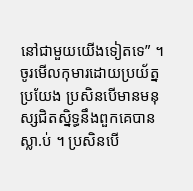នៅជាមួយយើងទៀតទេ” ។ ចូរមើលកុមារដោយប្រយ័ត្នប្រយែង ប្រសិនបើមានមនុស្សជិតស្និទ្ធនឹងពួកគេបានស្លា.ប់ ។ ប្រសិនបើ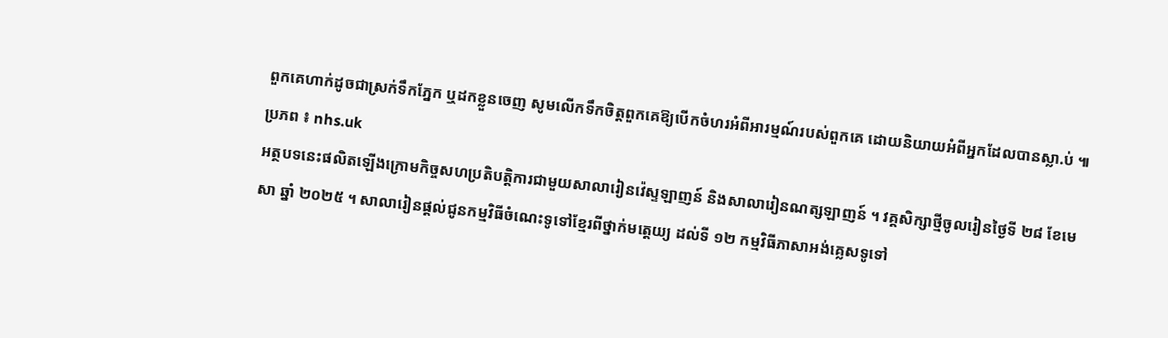ពួកគេហាក់ដូចជាស្រក់ទឹកភ្នែក ឬដកខ្លួនចេញ សូមលើកទឹកចិត្តពួកគេឱ្យបើកចំហរអំពីអារម្មណ៍របស់ពួកគេ ដោយនិយាយអំពីអ្នកដែលបានស្លា.ប់ ៕ ប្រភព ៖ nhs.uk
អត្ថបទនេះផលិតឡើងក្រោមកិច្ចសហប្រតិបត្តិការជាមួយសាលារៀនវ៉េស្ទឡាញន៍ និងសាលារៀនណត្សឡាញន៍ ។ វគ្គសិក្សាថ្មីចូលរៀនថ្ងៃទី ២៨ ខែមេសា ឆ្នាំ ២០២៥ ។ សាលារៀនផ្តល់ជូនកម្មវិធីចំណេះទូទៅខ្មែរពីថ្នាក់មត្តេយ្យ ដល់ទី ១២ កម្មវិធីភាសាអង់គ្លេសទូទៅ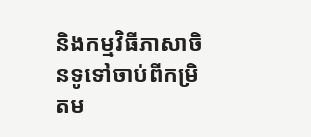និងកម្មវិធីភាសាចិនទូទៅចាប់ពីកម្រិតម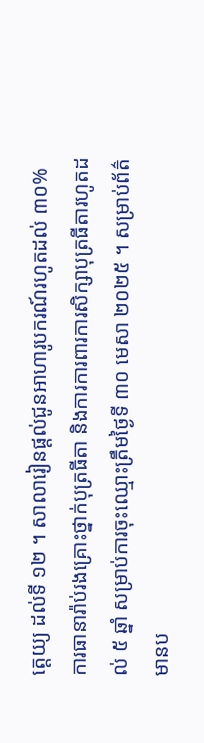ត្តេយ្យ ដល់ទី ១២ ។ សាលារៀនផ្តល់ជូនអាហារូបករណ៍រហូតដល់ ៣០% ការធានារ៉ាប់រងគ្រោះថ្នាក់បុត្រធីតា និងការការពារការសិក្សាបុត្រធីតារហូតដល់ ៥ ឆ្នាំ សម្រាប់ការចុះឈ្មោះត្រឹមថ្ងៃទី ៣០ មេសា ២០២៥ ។ សម្រាប់ព័ត៌មានប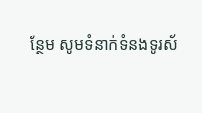ន្ថែម សូមទំនាក់ទំនងទូរស័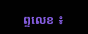ព្ទលេខ ៖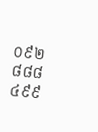០៩២ ៨៨៨ ៤៩៩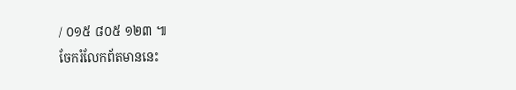/ ០១៥ ៨០៥ ១២៣ ៕
ចែករំលែកព័តមាននេះ